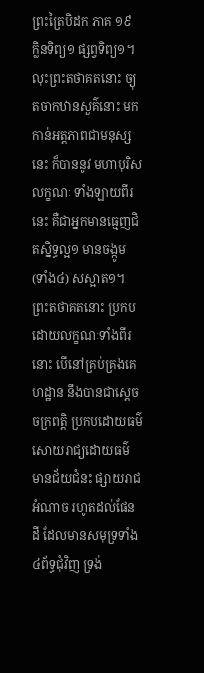ព្រះត្រៃបិដក ភាគ ១៩
ក្លិនទិព្យ១ ផ្សព្វទិព្យ១។ លុះព្រះតថាគតនោះ ច្យុតចាកឋានសួគ៌នោះ មកកាន់អត្តភាពជាមនុស្សនេះ ក៏បាននូវ មហាបុរិសលក្ខណៈ ទាំងឡាយពីរនេះ គឺជាអ្នកមានធ្មេញជិតស្និទ្ធល្អ១ មានចង្កូម (ទាំង៤) សស្អាត១។ ព្រះតថាគតនោះ ប្រកបដោយលក្ខណៈទាំងពីរនោះ បើនៅគ្រប់គ្រងគេហដ្ឋាន នឹងបានជាស្តេចចក្រពត្តិ ប្រកបដោយធម៌ សោយរាជ្យដោយធម៌ មានជ័យជំនះ ផ្សាយរាជអំណាច រហូតដល់ផែនដី ដែលមានសមុទ្រទាំង៤ព័ទ្ធជុំវិញ ទ្រង់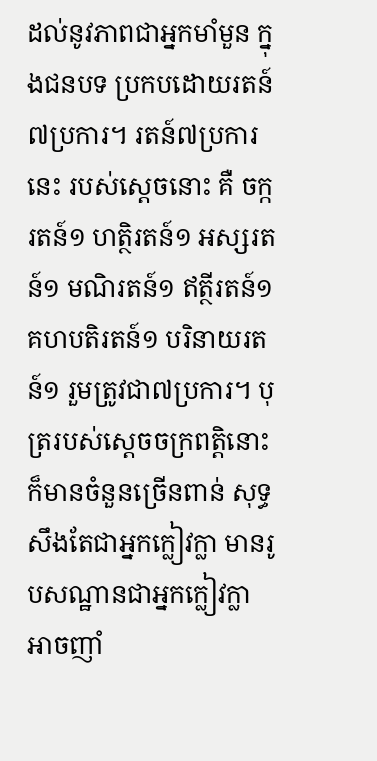ដល់នូវភាពជាអ្នកមាំមួន ក្នុងជនបទ ប្រកបដោយរតន៍៧ប្រការ។ រតន៍៧ប្រការនេះ របស់ស្តេចនោះ គឺ ចក្ករតន៍១ ហត្ថិរតន៍១ អស្សរតន៍១ មណិរតន៍១ ឥត្ថីរតន៍១ គហបតិរតន៍១ បរិនាយរតន៍១ រួមត្រូវជា៧ប្រការ។ បុត្ររបស់ស្តេចចក្រពត្តិនោះ ក៏មានចំនួនច្រើនពាន់ សុទ្ធសឹងតែជាអ្នកក្លៀវក្លា មានរូបសណ្ឋានជាអ្នកក្លៀវក្លា អាចញាំ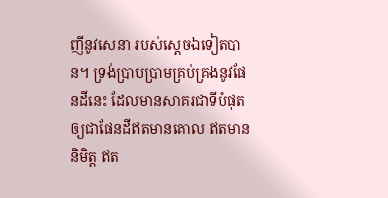ញីនូវសេនា របស់ស្តេចឯទៀតបាន។ ទ្រង់ប្រាបប្រាមគ្រប់គ្រងនូវផែនដីនេះ ដែលមានសាគរជាទីបំផុត ឲ្យជាផែនដីឥតមានគោល ឥតមាននិមិត្ត ឥត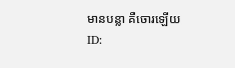មានបន្លា គឺចោរឡើយ
ID: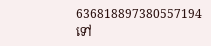636818897380557194
ទៅ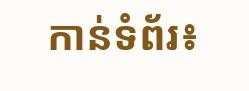កាន់ទំព័រ៖